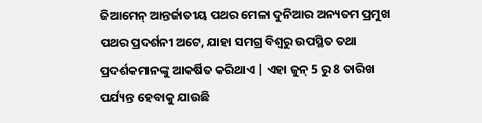ଜିଆମେନ୍ ଆନ୍ତର୍ଜାତୀୟ ପଥର ମେଳା ଦୁନିଆର ଅନ୍ୟତମ ପ୍ରମୁଖ ପଥର ପ୍ରଦର୍ଶନୀ ଅଟେ, ଯାହା ସମଗ୍ର ବିଶ୍ୱରୁ ଉପସ୍ଥିତ ତଥା ପ୍ରଦର୍ଶକମାନଙ୍କୁ ଆକର୍ଷିତ କରିଥାଏ | ଏହା ଜୁନ୍ 5 ରୁ 8 ତାରିଖ ପର୍ଯ୍ୟନ୍ତ ହେବାକୁ ଯାଉଛି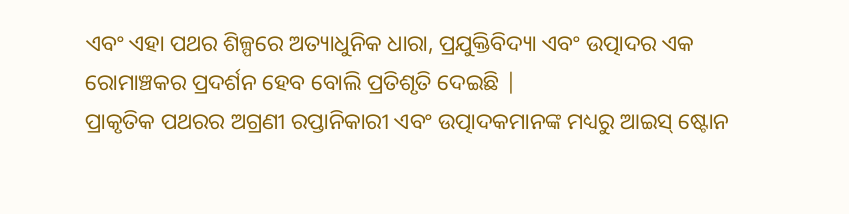ଏବଂ ଏହା ପଥର ଶିଳ୍ପରେ ଅତ୍ୟାଧୁନିକ ଧାରା, ପ୍ରଯୁକ୍ତିବିଦ୍ୟା ଏବଂ ଉତ୍ପାଦର ଏକ ରୋମାଞ୍ଚକର ପ୍ରଦର୍ଶନ ହେବ ବୋଲି ପ୍ରତିଶୃତି ଦେଇଛି |
ପ୍ରାକୃତିକ ପଥରର ଅଗ୍ରଣୀ ରପ୍ତାନିକାରୀ ଏବଂ ଉତ୍ପାଦକମାନଙ୍କ ମଧ୍ୟରୁ ଆଇସ୍ ଷ୍ଟୋନ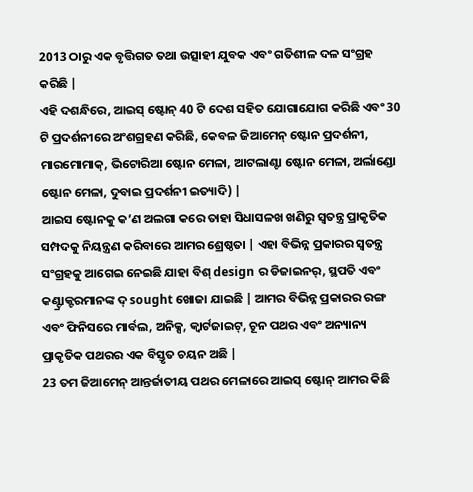2013 ଠାରୁ ଏକ ବୃତ୍ତିଗତ ତଥା ଉତ୍ସାହୀ ଯୁବକ ଏବଂ ଗତିଶୀଳ ଦଳ ସଂଗ୍ରହ କରିଛି |
ଏହି ଦଶନ୍ଧିରେ, ଆଇସ୍ ଷ୍ଟୋନ୍ 40 ଟି ଦେଶ ସହିତ ଯୋଗାଯୋଗ କରିଛି ଏବଂ 30 ଟି ପ୍ରଦର୍ଶନୀରେ ଅଂଶଗ୍ରହଣ କରିଛି, କେବଳ ଜିଆମେନ୍ ଷ୍ଟୋନ ପ୍ରଦର୍ଶନୀ, ମାରମୋମାକ୍, ଭିଟୋରିଆ ଷ୍ଟୋନ ମେଳା, ଆଟଲାଣ୍ଟା ଷ୍ଟୋନ ମେଳା, ଅର୍ଲାଣ୍ଡୋ ଷ୍ଟୋନ ମେଳା, ଦୁବାଇ ପ୍ରଦର୍ଶନୀ ଇତ୍ୟାଦି) |
ଆଇସ ଷ୍ଟୋନକୁ କ’ଣ ଅଲଗା କରେ ତାହା ସିଧାସଳଖ ଖଣିରୁ ସ୍ୱତନ୍ତ୍ର ପ୍ରାକୃତିକ ସମ୍ପଦକୁ ନିୟନ୍ତ୍ରଣ କରିବାରେ ଆମର ଶ୍ରେଷ୍ଠତା | ଏହା ବିଭିନ୍ନ ପ୍ରକାରର ସ୍ୱତନ୍ତ୍ର ସଂଗ୍ରହକୁ ଆଗେଇ ନେଇଛି ଯାହା ବିଶ୍ design ର ଡିଜାଇନର୍, ସ୍ଥପତି ଏବଂ କଣ୍ଟ୍ରାକ୍ଟରମାନଙ୍କ ଦ୍ sought ଖୋଜା ଯାଇଛି | ଆମର ବିଭିନ୍ନ ପ୍ରକାରର ରଙ୍ଗ ଏବଂ ଫିନିସରେ ମାର୍ବଲ, ଅନିକ୍ସ, କ୍ୱାର୍ଟଜାଇଟ୍, ଚୂନ ପଥର ଏବଂ ଅନ୍ୟାନ୍ୟ ପ୍ରାକୃତିକ ପଥରର ଏକ ବିସ୍ତୃତ ଚୟନ ଅଛି |
23 ତମ ଜିଆମେନ୍ ଆନ୍ତର୍ଜାତୀୟ ପଥର ମେଳାରେ ଆଇସ୍ ଷ୍ଟୋନ୍ ଆମର କିଛି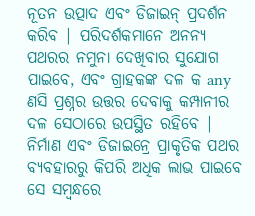ନୂତନ ଉତ୍ପାଦ ଏବଂ ଡିଜାଇନ୍ ପ୍ରଦର୍ଶନ କରିବ | ପରିଦର୍ଶକମାନେ ଅନନ୍ୟ ପଥରର ନମୁନା ଦେଖିବାର ସୁଯୋଗ ପାଇବେ, ଏବଂ ଗ୍ରାହକଙ୍କ ଦଳ କ any ଣସି ପ୍ରଶ୍ନର ଉତ୍ତର ଦେବାକୁ କମ୍ପାନୀର ଦଳ ସେଠାରେ ଉପସ୍ଥିତ ରହିବେ | ନିର୍ମାଣ ଏବଂ ଡିଜାଇନ୍ରେ ପ୍ରାକୃତିକ ପଥର ବ୍ୟବହାରରୁ କିପରି ଅଧିକ ଲାଭ ପାଇବେ ସେ ସମ୍ବନ୍ଧରେ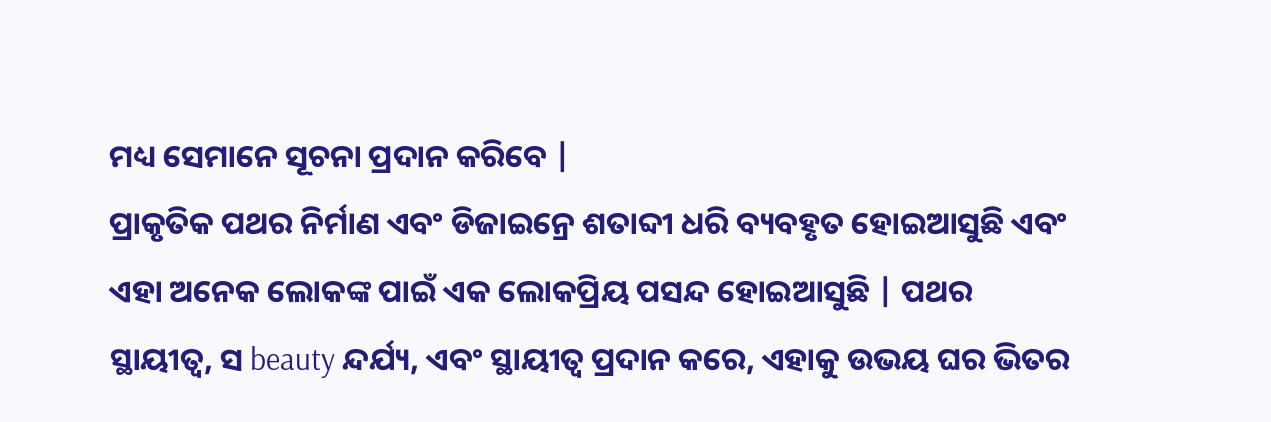ମଧ୍ୟ ସେମାନେ ସୂଚନା ପ୍ରଦାନ କରିବେ |
ପ୍ରାକୃତିକ ପଥର ନିର୍ମାଣ ଏବଂ ଡିଜାଇନ୍ରେ ଶତାବ୍ଦୀ ଧରି ବ୍ୟବହୃତ ହୋଇଆସୁଛି ଏବଂ ଏହା ଅନେକ ଲୋକଙ୍କ ପାଇଁ ଏକ ଲୋକପ୍ରିୟ ପସନ୍ଦ ହୋଇଆସୁଛି | ପଥର ସ୍ଥାୟୀତ୍ୱ, ସ beauty ନ୍ଦର୍ଯ୍ୟ, ଏବଂ ସ୍ଥାୟୀତ୍ୱ ପ୍ରଦାନ କରେ, ଏହାକୁ ଉଭୟ ଘର ଭିତର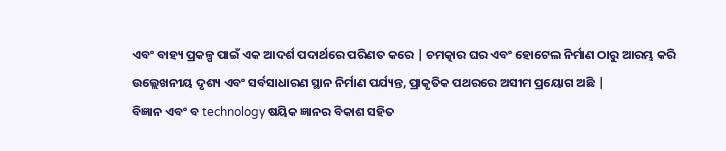ଏବଂ ବାହ୍ୟ ପ୍ରକଳ୍ପ ପାଇଁ ଏକ ଆଦର୍ଶ ପଦାର୍ଥରେ ପରିଣତ କରେ | ଚମତ୍କାର ଘର ଏବଂ ହୋଟେଲ ନିର୍ମାଣ ଠାରୁ ଆରମ୍ଭ କରି ଉଲ୍ଲେଖନୀୟ ଦୃଶ୍ୟ ଏବଂ ସର୍ବସାଧାରଣ ସ୍ଥାନ ନିର୍ମାଣ ପର୍ଯ୍ୟନ୍ତ, ପ୍ରାକୃତିକ ପଥରରେ ଅସୀମ ପ୍ରୟୋଗ ଅଛି |
ବିଜ୍ଞାନ ଏବଂ ବ technology ଷୟିକ ଜ୍ଞାନର ବିକାଶ ସହିତ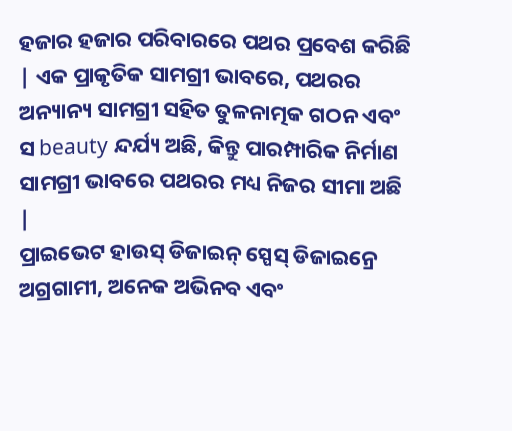ହଜାର ହଜାର ପରିବାରରେ ପଥର ପ୍ରବେଶ କରିଛି | ଏକ ପ୍ରାକୃତିକ ସାମଗ୍ରୀ ଭାବରେ, ପଥରର ଅନ୍ୟାନ୍ୟ ସାମଗ୍ରୀ ସହିତ ତୁଳନାତ୍ମକ ଗଠନ ଏବଂ ସ beauty ନ୍ଦର୍ଯ୍ୟ ଅଛି, କିନ୍ତୁ ପାରମ୍ପାରିକ ନିର୍ମାଣ ସାମଗ୍ରୀ ଭାବରେ ପଥରର ମଧ୍ୟ ନିଜର ସୀମା ଅଛି |
ପ୍ରାଇଭେଟ ହାଉସ୍ ଡିଜାଇନ୍ ସ୍ପେସ୍ ଡିଜାଇନ୍ରେ ଅଗ୍ରଗାମୀ, ଅନେକ ଅଭିନବ ଏବଂ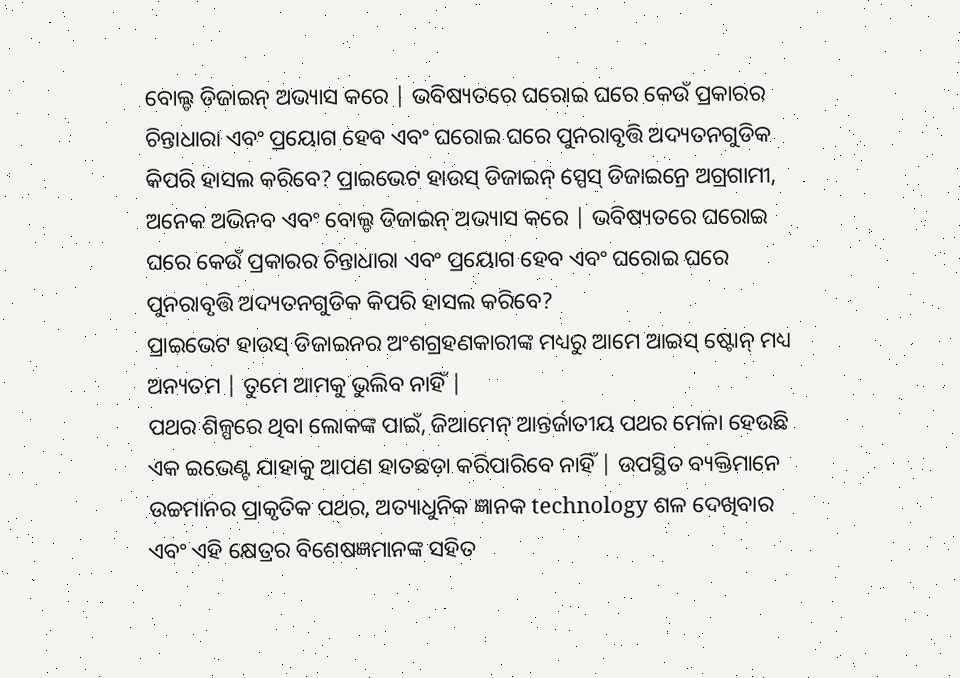ବୋଲ୍ଡ ଡିଜାଇନ୍ ଅଭ୍ୟାସ କରେ | ଭବିଷ୍ୟତରେ ଘରୋଇ ଘରେ କେଉଁ ପ୍ରକାରର ଚିନ୍ତାଧାରା ଏବଂ ପ୍ରୟୋଗ ହେବ ଏବଂ ଘରୋଇ ଘରେ ପୁନରାବୃତ୍ତି ଅଦ୍ୟତନଗୁଡିକ କିପରି ହାସଲ କରିବେ? ପ୍ରାଇଭେଟ ହାଉସ୍ ଡିଜାଇନ୍ ସ୍ପେସ୍ ଡିଜାଇନ୍ରେ ଅଗ୍ରଗାମୀ, ଅନେକ ଅଭିନବ ଏବଂ ବୋଲ୍ଡ ଡିଜାଇନ୍ ଅଭ୍ୟାସ କରେ | ଭବିଷ୍ୟତରେ ଘରୋଇ ଘରେ କେଉଁ ପ୍ରକାରର ଚିନ୍ତାଧାରା ଏବଂ ପ୍ରୟୋଗ ହେବ ଏବଂ ଘରୋଇ ଘରେ ପୁନରାବୃତ୍ତି ଅଦ୍ୟତନଗୁଡିକ କିପରି ହାସଲ କରିବେ?
ପ୍ରାଇଭେଟ ହାଉସ୍ ଡିଜାଇନର ଅଂଶଗ୍ରହଣକାରୀଙ୍କ ମଧ୍ୟରୁ ଆମେ ଆଇସ୍ ଷ୍ଟୋନ୍ ମଧ୍ୟ ଅନ୍ୟତମ | ତୁମେ ଆମକୁ ଭୁଲିବ ନାହିଁ |
ପଥର ଶିଳ୍ପରେ ଥିବା ଲୋକଙ୍କ ପାଇଁ, ଜିଆମେନ୍ ଆନ୍ତର୍ଜାତୀୟ ପଥର ମେଳା ହେଉଛି ଏକ ଇଭେଣ୍ଟ ଯାହାକୁ ଆପଣ ହାତଛଡ଼ା କରିପାରିବେ ନାହିଁ | ଉପସ୍ଥିତ ବ୍ୟକ୍ତିମାନେ ଉଚ୍ଚମାନର ପ୍ରାକୃତିକ ପଥର, ଅତ୍ୟାଧୁନିକ ଜ୍ଞାନକ technology ଶଳ ଦେଖିବାର ଏବଂ ଏହି କ୍ଷେତ୍ରର ବିଶେଷଜ୍ଞମାନଙ୍କ ସହିତ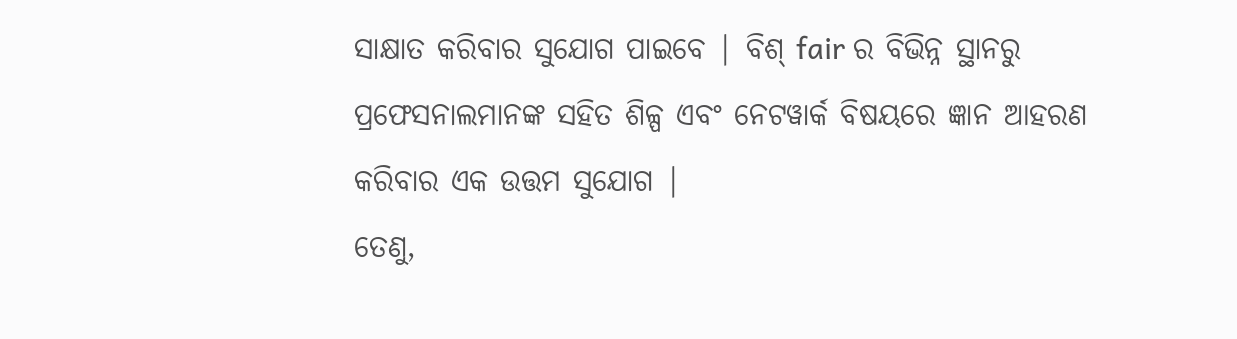ସାକ୍ଷାତ କରିବାର ସୁଯୋଗ ପାଇବେ | ବିଶ୍ fair ର ବିଭିନ୍ନ ସ୍ଥାନରୁ ପ୍ରଫେସନାଲମାନଙ୍କ ସହିତ ଶିଳ୍ପ ଏବଂ ନେଟୱାର୍କ ବିଷୟରେ ଜ୍ଞାନ ଆହରଣ କରିବାର ଏକ ଉତ୍ତମ ସୁଯୋଗ |
ତେଣୁ,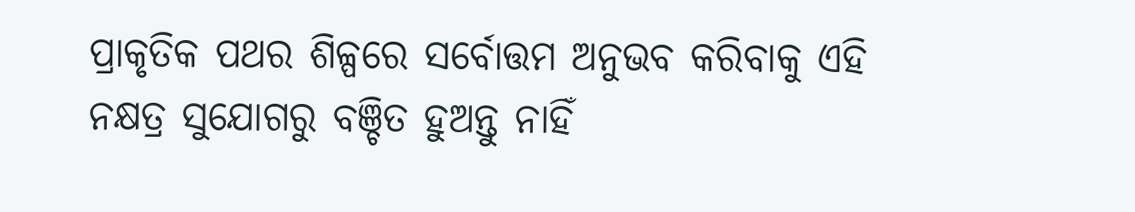ପ୍ରାକୃତିକ ପଥର ଶିଳ୍ପରେ ସର୍ବୋତ୍ତମ ଅନୁଭବ କରିବାକୁ ଏହି ନକ୍ଷତ୍ର ସୁଯୋଗରୁ ବଞ୍ଚିତ ହୁଅନ୍ତୁ ନାହିଁ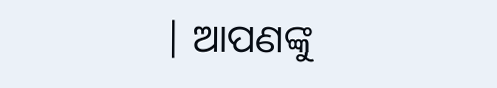| ଆପଣଙ୍କୁ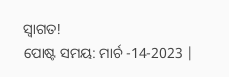ସ୍ୱାଗତ!
ପୋଷ୍ଟ ସମୟ: ମାର୍ଚ -14-2023 |